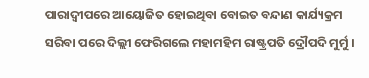ପାରାଦ୍ୱୀପରେ ଆୟୋଜିତ ହୋଇଥିବା ବୋଇତ ବନ୍ଦାଣ କାର୍ଯ୍ୟକ୍ରମ ସରିବା ପରେ ଦିଲ୍ଲୀ ଫେରିଗଲେ ମହାମହିମ ରାଷ୍ଟ୍ରପତି ଦ୍ରୌପଦି ମୁର୍ମୁ ।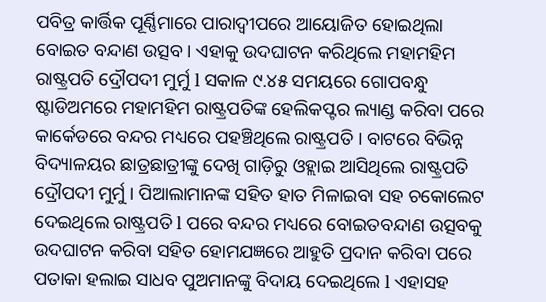ପବିତ୍ର କାର୍ତ୍ତିକ ପୂର୍ଣ୍ଣିମାରେ ପାରାଦ୍ୱୀପରେ ଆୟୋଜିତ ହୋଇଥିଲା ବୋଇତ ବନ୍ଦାଣ ଉତ୍ସବ । ଏହାକୁ ଉଦଘାଟନ କରିଥିଲେ ମହାମହିମ ରାଷ୍ଟ୍ରପତି ଦ୍ରୌପଦୀ ମୁର୍ମୁ l ସକାଳ ୯.୪୫ ସମୟରେ ଗୋପବନ୍ଧୁ ଷ୍ଟାଡିଅମରେ ମହାମହିମ ରାଷ୍ଟ୍ରପତିଙ୍କ ହେଲିକପ୍ଟର ଲ୍ୟାଣ୍ଡ କରିବା ପରେ କାର୍କେଡରେ ବନ୍ଦର ମଧ୍ୟରେ ପହଞ୍ଚିଥିଲେ ରାଷ୍ଟ୍ରପତି । ବାଟରେ ବିଭିନ୍ନ ବିଦ୍ୟାଳୟର ଛାତ୍ରଛାତ୍ରୀଙ୍କୁ ଦେଖି ଗାଡ଼ିରୁ ଓହ୍ଲାଇ ଆସିଥିଲେ ରାଷ୍ଟ୍ରପତି ଦ୍ରୌପଦୀ ମୁର୍ମୁ । ପିଆଲାମାନଙ୍କ ସହିତ ହାତ ମିଳାଇବା ସହ ଚକୋଲେଟ ଦେଇଥିଲେ ରାଷ୍ଟ୍ରପତି l ପରେ ବନ୍ଦର ମଧ୍ୟରେ ବୋଇତବନ୍ଦାଣ ଉତ୍ସବକୁ ଉଦଘାଟନ କରିବା ସହିତ ହୋମଯଜ୍ଞରେ ଆହୁତି ପ୍ରଦାନ କରିବା ପରେ ପତାକା ହଲାଇ ସାଧବ ପୁଅମାନଙ୍କୁ ବିଦାୟ ଦେଇଥିଲେ l ଏହାସହ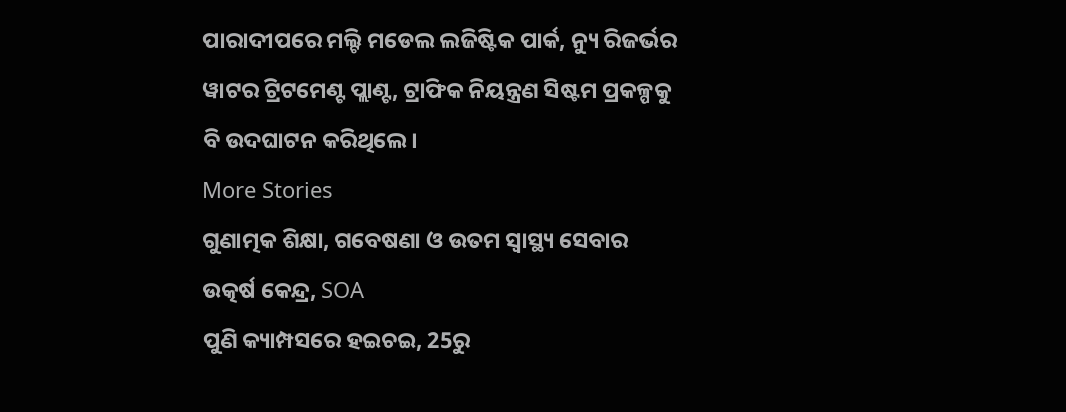ପାରାଦୀପରେ ମଲ୍ଟି ମଡେଲ ଲଜିଷ୍ଟିକ ପାର୍କ, ନ୍ୟୁ ରିଜର୍ଭର ୱାଟର ଟ୍ରିଟମେଣ୍ଟ ପ୍ଲାଣ୍ଟ, ଟ୍ରାଫିକ ନିୟନ୍ତ୍ରଣ ସିଷ୍ଟମ ପ୍ରକଳ୍ପକୁ ବି ଉଦଘାଟନ କରିଥିଲେ।
More Stories
ଗୁଣାତ୍ମକ ଶିକ୍ଷା, ଗବେଷଣା ଓ ଉତମ ସ୍ୱାସ୍ଥ୍ୟ ସେବାର ଉତ୍କର୍ଷ କେନ୍ଦ୍ର, SOA
ପୁଣି କ୍ୟାମ୍ପସରେ ହଇଚଇ, 25ରୁ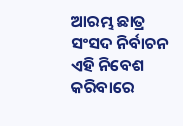ଆରମ୍ଭ ଛାତ୍ର ସଂସଦ ନିର୍ବାଚନ
ଏହି ନିବେଶ କରିବାରେ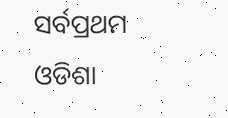ସର୍ବପ୍ରଥମ ଓଡିଶା